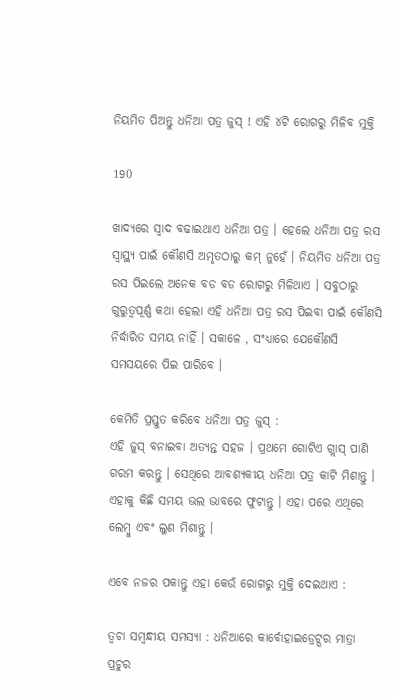ନିୟମିତ ପିଅନ୍ତୁ ଧନିଆ ପତ୍ର ଜୁସ୍ ! ଏହି ୪ଟି ରୋଗରୁ ମିଳିବ ମୁକ୍ତି

190

ଖାଦ୍ୟରେ ସ୍ୱାଦ ବଢାଇଥାଏ ଧନିଆ ପତ୍ର । ହେଲେ ଧନିଆ ପତ୍ର ରସ ସ୍ୱାସ୍ଥ୍ୟ ପାଇଁ କୌଣସି ଅମୃତଠାରୁ କମ୍ ନୁହେଁ । ନିୟମିତ ଧନିଆ ପତ୍ର ରସ ପିଇଲେ ଅନେକ ବଡ ବଡ ରୋଗରୁ ମିଳିଥାଏ । ସବୁଠାରୁ ଗୁରୁତ୍ୱପୂର୍ଣ୍ଣ କଥା ହେଲା ଏହି ଧନିଆ ପତ୍ର ରସ ପିଇବା ପାଇଁ କୌଣସି ନିର୍ଦ୍ଧାରିତ ସମୟ ନାହିଁ । ସକାଳେ , ସଂଧ୍ୟାରେ ଯେକୌଣସି ସମସୟରେ ପିଇ ପାରିବେ ।

କେମିତି ପ୍ରସ୍ତୁତ କରିବେ ଧନିଆ ପତ୍ର ଜୁସ୍ :
ଏହି ଜୁସ୍ ବନାଇବା ଅତ୍ୟନ୍ତ ସହଜ । ପ୍ରଥମେ ଗୋଟିଏ ଗ୍ଲାସ୍ ପାଣି ଗରମ କରନ୍ତୁ । ସେଥିରେ ଆବଶ୍ୟକୀୟ ଧନିଆ ପତ୍ର କାଟି ମିଶାନ୍ତୁ । ଏହାକୁ କିଛି ସମୟ ଭଲ ଭାବରେ ଫୁଟାନ୍ତୁ । ଏହା ପରେ ଏଥିରେ ଲେମ୍ବୁ ଏବଂ ଲୁଣ ମିଶାନ୍ତୁ ।

ଏବେ ନଜର ପକାନ୍ତୁ ଏହା କେଉଁ ରୋଗରୁ ମୁକ୍ତି ଦେଇଥାଏ :

ତ୍ୱଚା ସମ୍ବନ୍ଧୀୟ ସମସ୍ୟା : ଧନିଆରେ କାର୍ବୋହାଇଡ୍ରେଟ୍ସର ମାତ୍ରା ପ୍ରଚୁର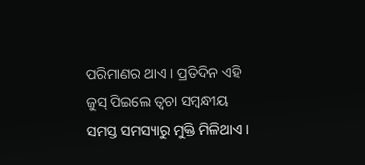ପରିମାଣର ଥାଏ । ପ୍ରତିଦିନ ଏହି ଜୁସ୍ ପିଇଲେ ତ୍ୱଚା ସମ୍ବନ୍ଧୀୟ ସମସ୍ତ ସମସ୍ୟାରୁ ମୁକ୍ତି ମିଳିଥାଏ ।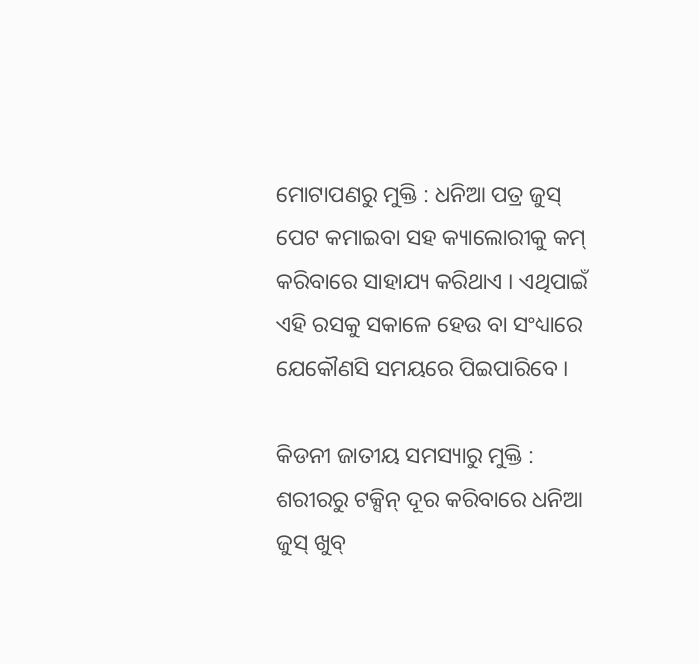ମୋଟାପଣରୁ ମୁକ୍ତି : ଧନିଆ ପତ୍ର ଜୁସ୍ ପେଟ କମାଇବା ସହ କ୍ୟାଲୋରୀକୁ କମ୍ କରିବାରେ ସାହାଯ୍ୟ କରିଥାଏ । ଏଥିପାଇଁ ଏହି ରସକୁ ସକାଳେ ହେଉ ବା ସଂଧ୍ୟାରେ ଯେକୌଣସି ସମୟରେ ପିଇପାରିବେ ।

କିଡନୀ ଜାତୀୟ ସମସ୍ୟାରୁ ମୁକ୍ତି : ଶରୀରରୁ ଟକ୍ସିନ୍ ଦୂର କରିବାରେ ଧନିଆ ଜୁସ୍ ଖୁବ୍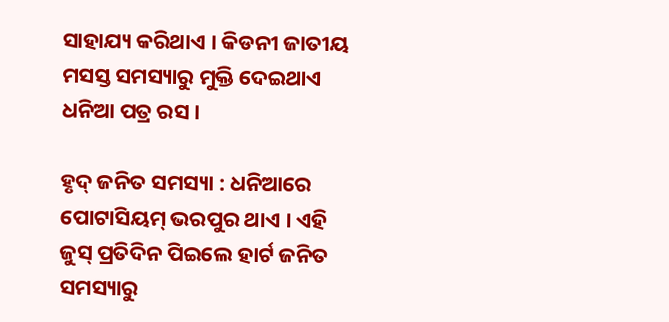ସାହାଯ୍ୟ କରିଥାଏ । କିଡନୀ ଜାତୀୟ ମସସ୍ତ ସମସ୍ୟାରୁ ମୁକ୍ତି ଦେଇଥାଏ ଧନିଆ ପତ୍ର ରସ ।

ହୃଦ୍ ଜନିତ ସମସ୍ୟା : ଧନିଆରେ ପୋଟାସିୟମ୍ ଭରପୁର ଥାଏ । ଏହି ଜୁସ୍ ପ୍ରତିଦିନ ପିଇଲେ ହାର୍ଟ ଜନିତ ସମସ୍ୟାରୁ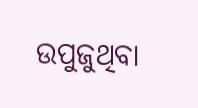ଉପୁଜୁଥିବା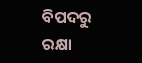ବିପଦରୁ ରକ୍ଷା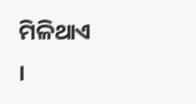ମିଳିଥାଏ ।